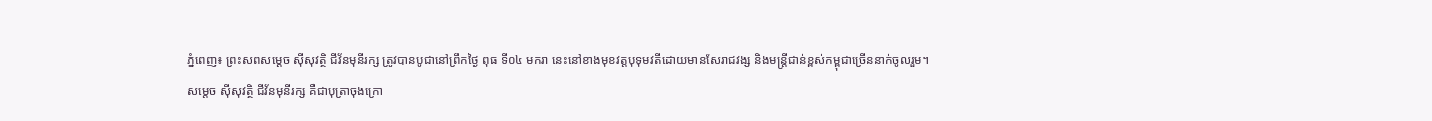ភ្នំពេញ៖ ព្រះសពសម្ដេច ស៊ីសុវត្ថិ ជីវ័នមុនីរក្ស ត្រូវបានបូជានៅព្រឹកថ្ងៃ ពុធ ទី០៤ មករា នេះនៅខាងមុខវត្តបុទុមវតីដោយមានសែរាជវង្ស និងមន្ត្រីជាន់ខ្ពស់កម្ពុជាច្រើននាក់ចូលរួម។
សម្តេច ស៊ីសុវត្ថិ ជីវ័នមុនីរក្ស គឺជាបុត្រាចុងក្រោ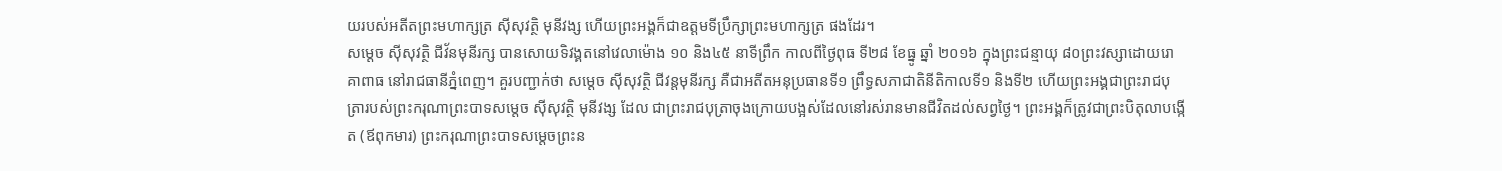យរបស់អតីតព្រះមហាក្សត្រ ស៊ីសុវត្ថិ មុនីវង្ស ហើយព្រះអង្គក៏ជាឧត្តមទីប្រឹក្សាព្រះមហាក្សត្រ ផងដែរ។
សម្ដេច ស៊ីសុវត្ថិ ជីវ័នមុនីរក្ស បានសោយទិវង្គតនៅវេលាម៉ោង ១០ និង៤៥ នាទីព្រឹក កាលពីថ្ងៃពុធ ទី២៨ ខែធ្នូ ឆ្នាំ ២០១៦ ក្នុងព្រះជន្មាយុ ៨០ព្រះវស្សាដោយរោគាពាធ នៅរាជធានីភ្នំពេញ។ គួរបញ្ជាក់ថា សម្តេច ស៊ីសុវត្ថិ ជីវន្តមុនីរក្ស គឺជាអតីតអនុប្រធានទី១ ព្រឹទ្ធសភាជាតិនីតិកាលទី១ និងទី២ ហើយព្រះអង្គជាព្រះរាជបុត្រារបស់ព្រះករុណាព្រះបាទសម្តេច ស៊ីសុវត្ថិ មុនីវង្ស ដែល ជាព្រះរាជបុត្រាចុងក្រោយបង្អស់ដែលនៅរស់រានមានជីវិតដល់សព្វថ្ងៃ។ ព្រះអង្គក៏ត្រូវជាព្រះបិតុលាបង្កើត (ឪពុកមារ) ព្រះករុណាព្រះបាទសម្តេចព្រះន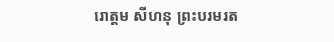រោត្តម សីហនុ ព្រះបរមរត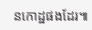នកោដ្ឋផងដែរ៕